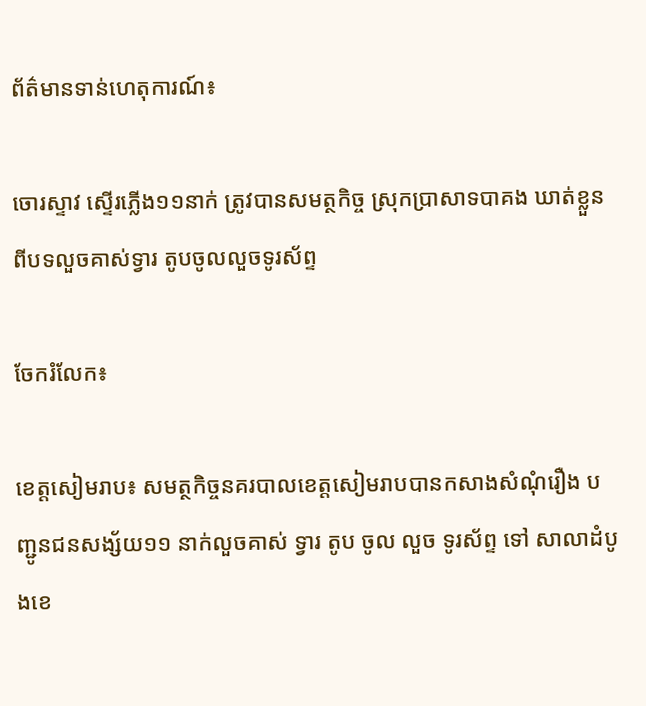ព័ត៌មានទាន់ហេតុការណ៍៖

ចោរស្ទាវ ស្ទើរភ្លើង១១នាក់ ត្រូវបានសមត្ថកិច្ច ស្រុកប្រាសាទបាគង ឃាត់ខ្លួន ពីបទលួចគាស់ទ្វារ តូបចូលលួចទូរស័ព្ទ

ចែករំលែក៖

ខេត្តសៀមរាប៖ សមត្ថកិច្ចនគរបាលខេត្តសៀមរាបបានកសាងសំណុំរឿង បញ្ជូនជនសង្ស័យ១១ នាក់លួចគាស់ ទ្វារ តូប ចូល លួច ទូរស័ព្ទ ទៅ សាលាដំបូងខេ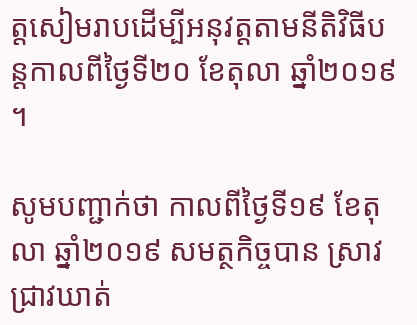ត្តសៀមរាបដើម្បីអនុវត្តតាមនីតិវិធីបន្តកាលពីថ្ងៃទី២០ ខែតុលា ឆ្នាំ២០១៩ ។

សូមបញ្ជាក់ថា កាលពីថ្ងៃទី១៩ ខែតុលា ឆ្នាំ២០១៩ សមត្ថកិច្ចបាន ស្រាវជ្រាវឃាត់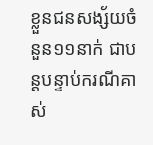ខ្លួនជនសង្ស័យចំនួន១១នាក់ ជាបន្តបន្ទាប់ករណីគាស់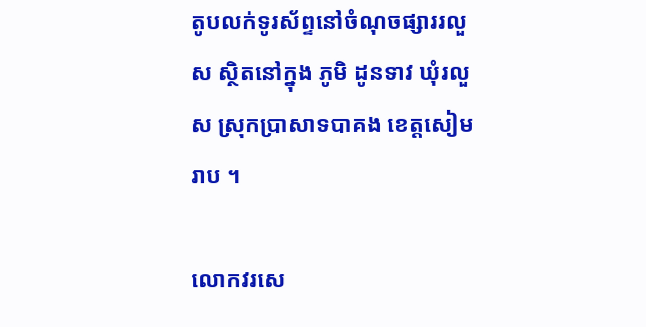តូបលក់ទូរស័ព្ទនៅចំណុចផ្សាររលួស ស្ថិតនៅក្នុង ភូមិ ដូនទាវ ឃុំរលួស ស្រុកប្រាសាទបាគង ខេត្តសៀមរាប ។

លោកវរសេ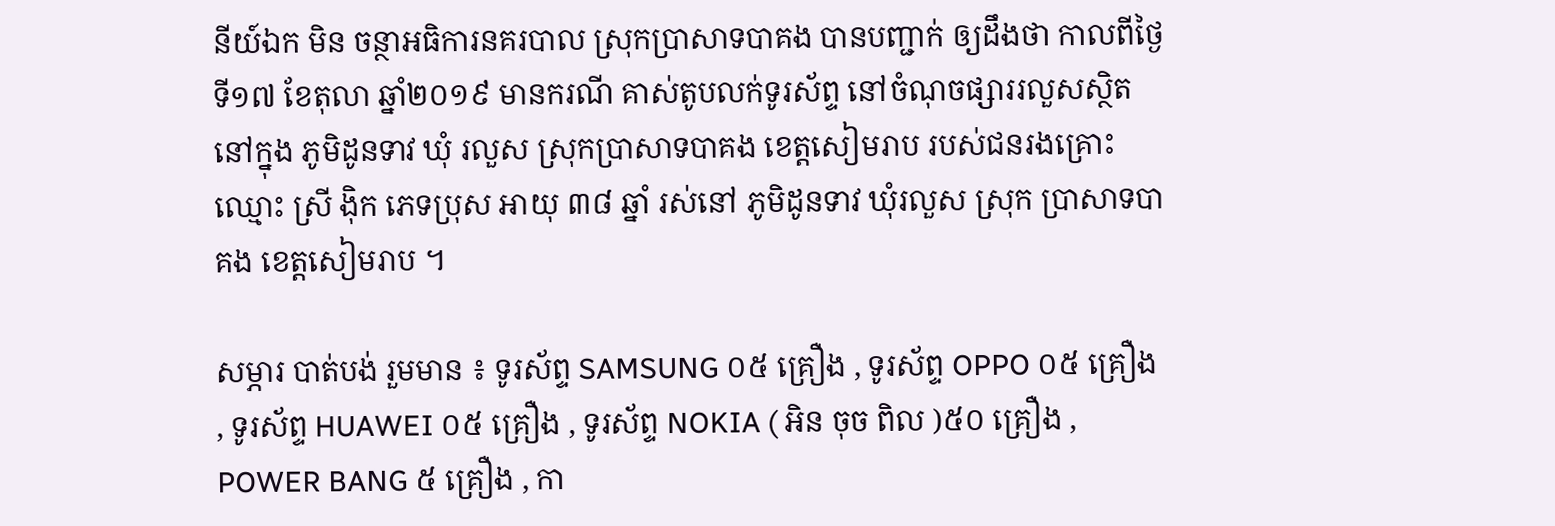នីយ៍ឯក មិន ចន្ថាអធិការនគរបាល ស្រុកប្រាសាទបាគង បានបញ្ជាក់ ឲ្យដឹងថា កាលពីថ្ងៃទី១៧ ខែតុលា ឆ្នាំ២០១៩ មានករណី គាស់តូបលក់ទូរស័ព្ទ នៅចំណុចផ្សាររលួសស្ថិតនៅក្នុង ភូមិដូនទាវ ឃុំ រលួស ស្រុកប្រាសាទបាគង ខេត្តសៀមរាប របស់ជនរងគ្រោះ ឈ្មោះ ស្រី ង៉ិក ភេទប្រុស អាយុ ៣៨ ឆ្នាំ រស់នៅ ភូមិដូនទាវ ឃុំរលួស ស្រុក ប្រាសាទបាគង ខេត្តសៀមរាប ។

សម្ភារ បាត់បង់ រួមមាន ៖ ទូរស័ព្ទ SAMSUNG ០៥ គ្រឿង , ទូរស័ព្ទ OPPO ០៥ គ្រឿង , ទូរស័ព្ទ HUAWEI ០៥ គ្រឿង , ទូរស័ព្ទ NOKIA ( អិន ចុច ពិល )៥០ គ្រឿង , POWER BANG ៥ គ្រឿង , កា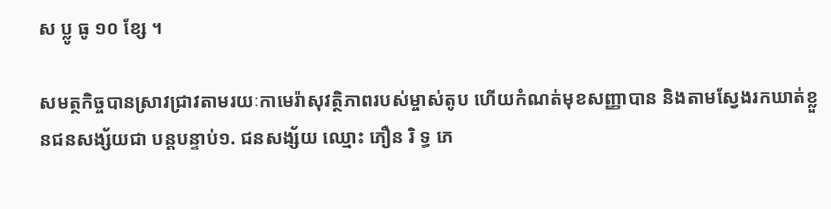ស ប្លូ ធូ ១០ ខ្សែ ។

សមត្ថកិច្ចបានស្រាវជ្រាវតាមរយៈកាមេរ៉ាសុវត្ថិភាពរបស់ម្ចាស់តូប ហើយកំណត់មុខសញ្ញាបាន និងតាមស្វែងរកឃាត់ខ្លួនជនសង្ស័យជា បន្តបន្ទាប់១. ជនសង្ស័យ ឈ្មោះ ភឿន រិ ទ្ធ ភេ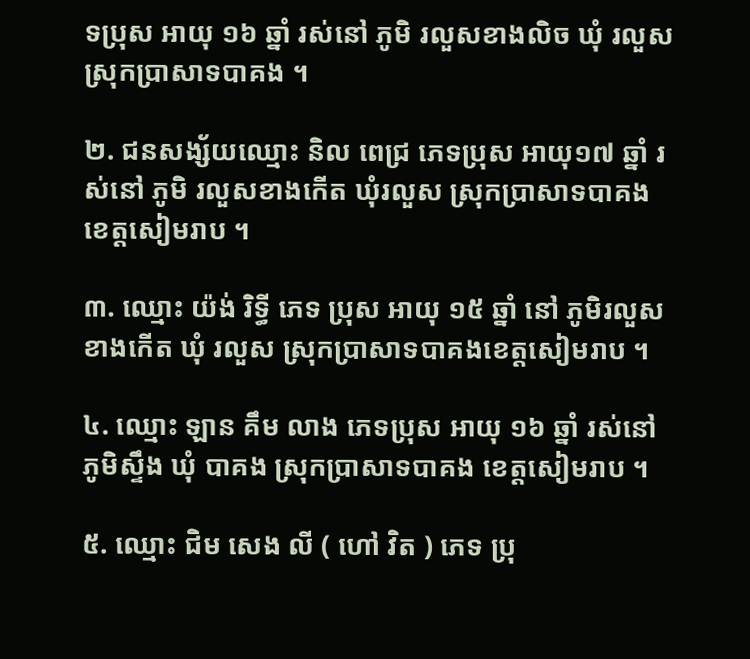ទប្រុស អាយុ ១៦ ឆ្នាំ រស់នៅ ភូមិ រលួសខាងលិច ឃុំ រលួស ស្រុកប្រាសាទបាគង ។

២. ជនសង្ស័យឈ្មោះ និល ពេជ្រ ភេទប្រុស អាយុ១៧ ឆ្នាំ រស់នៅ ភូមិ រលួសខាងកើត ឃុំរលួស ស្រុកប្រាសាទបាគង ខេត្តសៀមរាប ។

៣. ឈ្មោះ យ៉ង់ រិទ្ធី ភេទ ប្រុស អាយុ ១៥ ឆ្នាំ នៅ ភូមិរលួសខាងកើត ឃុំ រលួស ស្រុកប្រាសាទបាគងខេត្តសៀមរាប ។

៤. ឈ្មោះ ឡាន គឹម លាង ភេទប្រុស អាយុ ១៦ ឆ្នាំ រស់នៅ ភូមិស្ទឹង ឃុំ បាគង ស្រុកប្រាសាទបាគង ខេត្តសៀមរាប ។

៥. ឈ្មោះ ជិម សេង លី ( ហៅ វិត ) ភេទ ប្រុ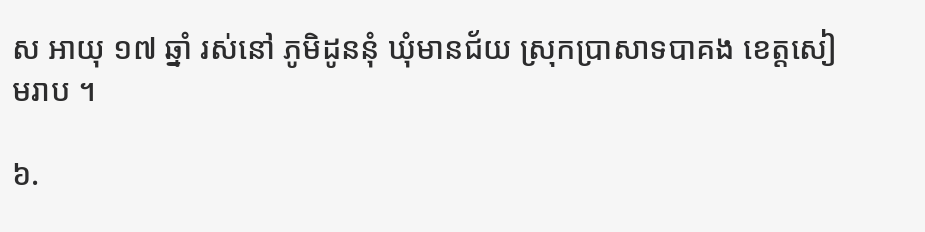ស អាយុ ១៧ ឆ្នាំ រស់នៅ ភូមិដូននុំ ឃុំមានជ័យ ស្រុកប្រាសាទបាគង ខេត្តសៀមរាប ។

៦.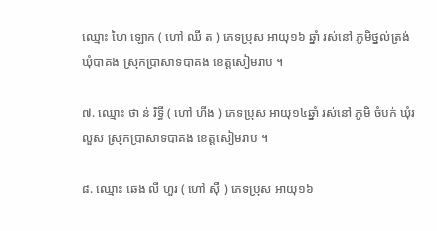ឈ្មោះ ហៃ ឡោក ( ហៅ ឈី ត ) ភេទប្រុស អាយុ១៦ ឆ្នាំ រស់នៅ ភូមិថ្នល់ត្រង់ ឃុំបាគង ស្រុកប្រាសាទបាគង ខេត្តសៀមរាប ។

៧. ឈ្មោះ ថា ន់ រិទ្ធី ( ហៅ ហីង ) ភេទប្រុស អាយុ១៤ឆ្នាំ រស់នៅ ភូមិ ចំបក់ ឃុំរលួស ស្រុកប្រាសាទបាគង ខេត្តសៀមរាប ។

៨. ឈ្មោះ ឆេង លី ហួរ ( ហៅ ស៊ឺ ) ភេទប្រុស អាយុ១៦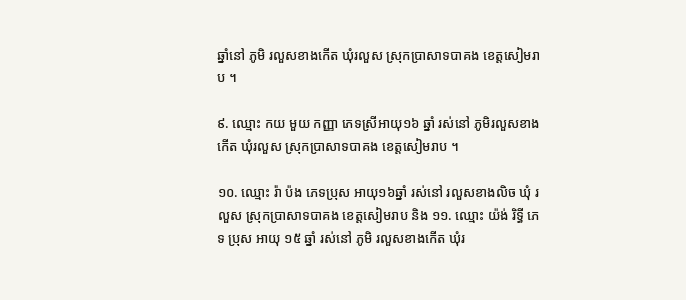ឆ្នាំនៅ ភូមិ រលួសខាងកើត ឃុំរលួស ស្រុកប្រាសាទបាគង ខេត្តសៀមរាប ។

៩. ឈ្មោះ កយ មួយ កញ្ញា ភេទស្រីអាយុ១៦ ឆ្នាំ រស់នៅ ភូមិរលួសខាងកើត ឃុំរលួស ស្រុកប្រាសាទបាគង ខេត្តសៀមរាប ។

១០. ឈ្មោះ រ៉ា ប៉ង ភេទប្រុស អាយុ១៦ឆ្នាំ រស់នៅ រលួសខាងលិច ឃុំ រលួស ស្រុកប្រាសាទបាគង ខេត្តសៀមរាប និង ១១. ឈ្មោះ យ៉ង់ រិទ្ធី ភេទ ប្រុស អាយុ ១៥ ឆ្នាំ រស់នៅ ភូមិ រលួសខាងកើត ឃុំរ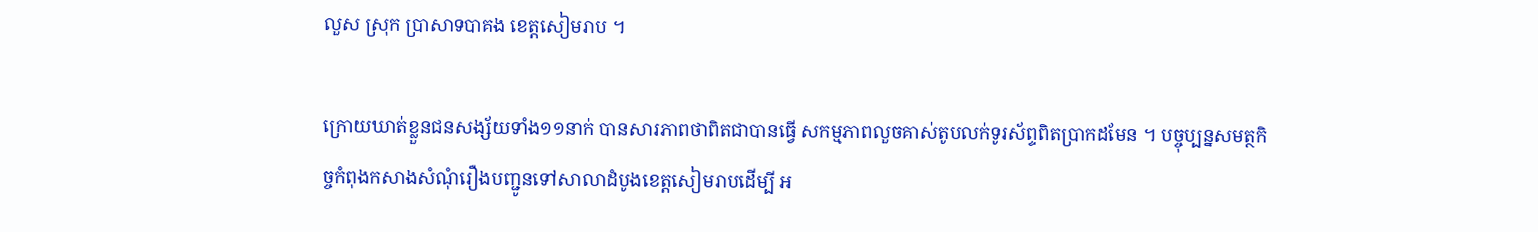លួស ស្រុក ប្រាសាទបាគង ខេត្តសៀមរាប ។

ក្រោយឃាត់ខ្លួនជនសង្ស័យទាំង១១នាក់ បានសារភាពថាពិតជាបានធ្វើ សកម្មភាពលួចគាស់តូបលក់ទូរស័ព្ទពិតប្រាកដមែន ។ បច្ចុប្បន្នសមត្ថកិច្ចកំពុងកសាងសំណុំរឿងបញ្ជូនទៅសាលាដំបូងខេត្តសៀមរាបដើម្បី អ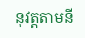នុវត្តតាមនី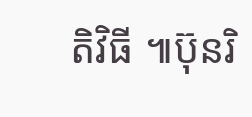តិវិធី ៕ប៊ុនរិ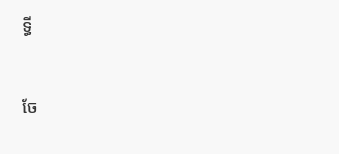ទ្ធី


ចែ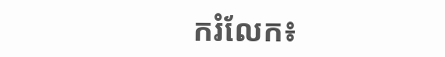ករំលែក៖